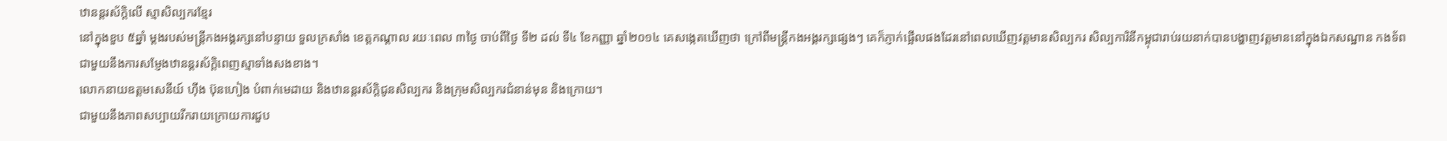ឋានន្តរស័ក្តិលើ ស្មាសិល្បករខ្មែរ
នៅក្នុងខួប ៥ឆ្នាំ ម្តងរបស់មន្ត្រីកងអង្គរក្សនៅបន្ទាយ ទួលក្រសាំង ខេត្តកណ្តាល រយៈពេល ៣ថ្ងៃ ចាប់ពីថ្ងៃ ទី២ ដល់ ទី៤ ខែកញ្ញា ឆ្នាំ២០១៤ គេសង្កេតឃើញថា ក្រៅពីមន្ត្រីកងអង្គរក្សផ្សេងៗ គេក៏ភ្ញាក់ផ្អើលផងដែរនៅពេលឃើញវត្តមានសិល្បករ សិល្បការិនីកម្ពុជារាប់រយនាក់បានបង្ហាញវត្តមាននៅក្នុងឯកសណ្ឋាន កងទ័ព ជាមួយនឹងការសម្ញែងឋានន្តរស័ក្តិពេញស្មាទាំងសងខាង។
លោកនាយឧត្តមសេនីយ៍ ហ៊ីង ប៊ុនហៀង បំពាក់មេដាយ និងឋានន្តរស័ក្តិជូនសិល្បករ និងក្រុមសិល្បករជំនាន់មុន និងក្រោយ។
ជាមួយនឹងភាពសប្បាយរីករាយក្រោយការជួប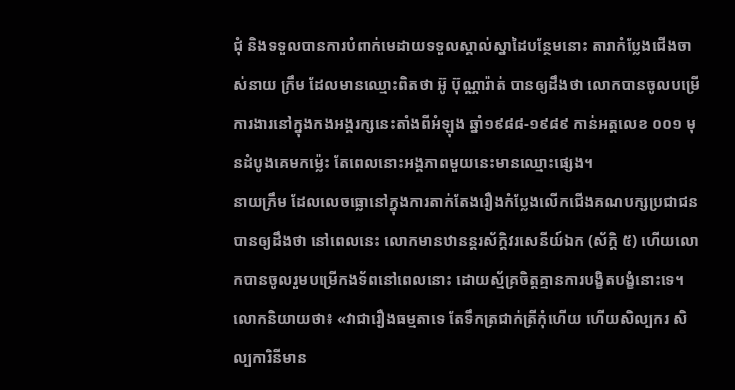ជុំ និងទទួលបានការបំពាក់មេដាយទទួលស្គាល់ស្នាដៃបន្ថែមនោះ តារាកំប្លែងជើងចាស់នាយ ក្រឹម ដែលមានឈ្មោះពិតថា អ៊ូ ប៊ុណ្ណារ៉ាត់ បានឲ្យដឹងថា លោកបានចូលបម្រើការងារនៅក្នុងកងអង្គរក្សនេះតាំងពីអំឡុង ឆ្នាំ១៩៨៨-១៩៨៩ កាន់អត្តលេខ ០០១ មុនដំបូងគេមកម៉្លេះ តែពេលនោះអង្គភាពមួយនេះមានឈ្មោះផ្សេង។
នាយក្រឹម ដែលលេចធ្លោនៅក្នុងការតាក់តែងរឿងកំប្លែងលើកជើងគណបក្សប្រជាជន បានឲ្យដឹងថា នៅពេលនេះ លោកមានឋានន្តរស័ក្តិវរសេនីយ៍ឯក (ស័ក្តិ ៥) ហើយលោកបានចូលរួមបម្រើកងទ័ពនៅពេលនោះ ដោយស្ម័គ្រចិត្តគ្មានការបង្ខិតបង្ខំនោះទេ។
លោកនិយាយថា៖ «វាជារឿងធម្មតាទេ តែទឹកត្រជាក់ត្រីកុំហើយ ហើយសិល្បករ សិល្បការិនីមាន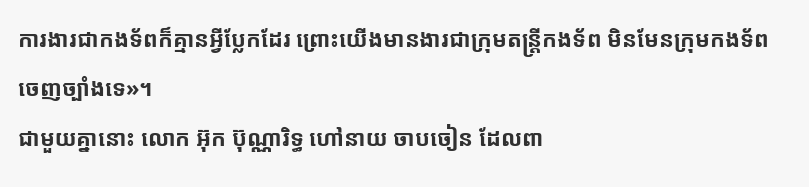ការងារជាកងទ័ពក៏គ្មានអ្វីប្លែកដែរ ព្រោះយើងមានងារជាក្រុមតន្ត្រីកងទ័ព មិនមែនក្រុមកងទ័ពចេញច្បាំងទេ»។
ជាមួយគ្នានោះ លោក អ៊ុក ប៊ុណ្ណារិទ្ធ ហៅនាយ ចាបចៀន ដែលពា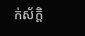ក់ស័ក្តិ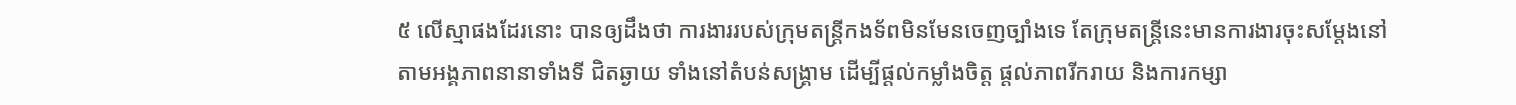៥ លើស្មាផងដែរនោះ បានឲ្យដឹងថា ការងាររបស់ក្រុមតន្ត្រីកងទ័ពមិនមែនចេញច្បាំងទេ តែក្រុមតន្ត្រីនេះមានការងារចុះសម្តែងនៅតាមអង្គភាពនានាទាំងទី ជិតឆ្ងាយ ទាំងនៅតំបន់សង្គ្រាម ដើម្បីផ្តល់កម្លាំងចិត្ត ផ្តល់ភាពរីករាយ និងការកម្សា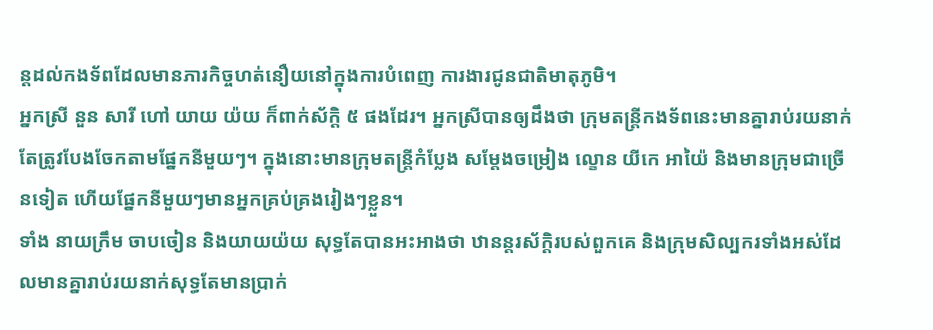ន្តដល់កងទ័ពដែលមានភារកិច្ចហត់នឿយនៅក្នុងការបំពេញ ការងារជូនជាតិមាតុភូមិ។
អ្នកស្រី នួន សារី ហៅ យាយ យ៉យ ក៏ពាក់ស័ក្តិ ៥ ផងដែរ។ អ្នកស្រីបានឲ្យដឹងថា ក្រុមតន្ត្រីកងទ័ពនេះមានគ្នារាប់រយនាក់ តែត្រូវបែងចែកតាមផ្នែកនីមួយៗ។ ក្នុងនោះមានក្រុមតន្ត្រីកំប្លែង សម្តែងចម្រៀង ល្ខោន យីកេ អាយ៉ៃ និងមានក្រុមជាច្រើនទៀត ហើយផ្នែកនីមួយៗមានអ្នកគ្រប់គ្រងរៀងៗខ្លួន។
ទាំង នាយក្រឹម ចាបចៀន និងយាយយ៉យ សុទ្ធតែបានអះអាងថា ឋានន្តរស័ក្តិរបស់ពួកគេ និងក្រុមសិល្បករទាំងអស់ដែលមានគ្នារាប់រយនាក់សុទ្ធតែមានប្រាក់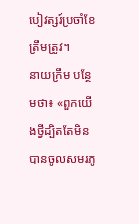បៀវត្សរ៍ប្រចាំខែត្រឹមត្រូវ។
នាយក្រឹម បន្ថែមថា៖ «ពួកយើងថ្វីដ្បិតតែមិនបានចូលសមរភូ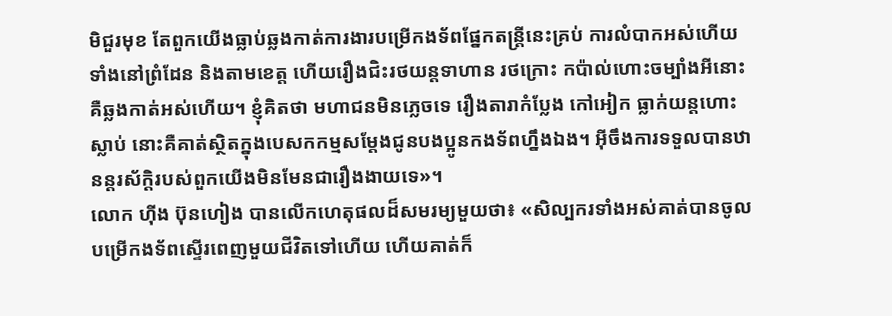មិជួរមុខ តែពួកយើងធ្លាប់ឆ្លងកាត់ការងារបម្រើកងទ័ពផ្នែកតន្ត្រីនេះគ្រប់ ការលំបាកអស់ហើយ ទាំងនៅព្រំដែន និងតាមខេត្ត ហើយរឿងជិះរថយន្តទាហាន រថក្រោះ កប៉ាល់ហោះចម្បាំងអីនោះ គឺឆ្លងកាត់អស់ហើយ។ ខ្ញុំគិតថា មហាជនមិនភ្លេចទេ រឿងតារាកំប្លែង កៅអៀក ធ្លាក់យន្តហោះស្លាប់ នោះគឺគាត់ស្ថិតក្នុងបេសកកម្មសម្តែងជូនបងប្អូនកងទ័ពហ្នឹងឯង។ អ៊ីចឹងការទទួលបានឋានន្តរស័ក្តិរបស់ពួកយើងមិនមែនជារឿងងាយទេ»។
លោក ហ៊ីង ប៊ុនហៀង បានលើកហេតុផលដ៏សមរម្យមួយថា៖ «សិល្បករទាំងអស់គាត់បានចូលបម្រើកងទ័ពស្ទើរពេញមួយជីវិតទៅហើយ ហើយគាត់ក៏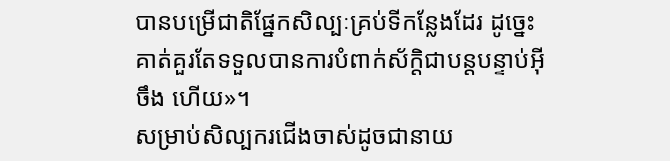បានបម្រើជាតិផ្នែកសិល្បៈគ្រប់ទីកន្លែងដែរ ដូច្នេះគាត់គួរតែទទួលបានការបំពាក់ស័ក្តិជាបន្តបន្ទាប់អ៊ីចឹង ហើយ»។
សម្រាប់សិល្បករជើងចាស់ដូចជានាយ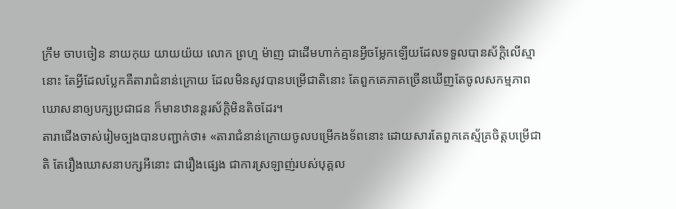ក្រឹម ចាបចៀន នាយកុយ យាយយ៉យ លោក ព្រហ្ម ម៉ាញ ជាដើមហាក់គ្មានអ្វីចម្លែកឡើយដែលទទួលបានស័ក្តិលើស្មានោះ តែអ្វីដែលប្លែកគឺតារាជំនាន់ក្រោយ ដែលមិនសូវបានបម្រើជាតិនោះ តែពួកគេភាគច្រើនឃើញតែចូលសកម្មភាពឃោសនាឲ្យបក្សប្រជាជន ក៏មានឋានន្តរស័ក្តិមិនតិចដែរ។
តារាជើងចាស់រៀមច្បងបានបញ្ជាក់ថា៖ «តារាជំនាន់ក្រោយចូលបម្រើកងទ័ពនោះ ដោយសារតែពួកគេស្ម័គ្រចិត្តបម្រើជាតិ តែរឿងឃោសនាបក្សអីនោះ ជារឿងផ្សេង ជាការស្រឡាញ់របស់បុគ្គល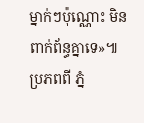ម្នាក់ៗប៉ុណ្ណោះ មិនពាក់ព័ន្ធគ្នាទេ»៕
ប្រភពពី ភ្នំ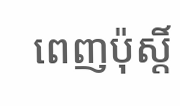ពេញប៉ុស្តិ៍